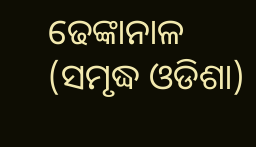ଢେଙ୍କାନାଳ (ସମୃଦ୍ଧ ଓଡିଶା)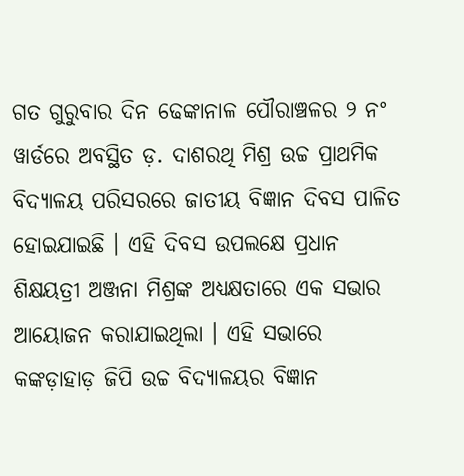ଗତ ଗୁରୁବାର ଦିନ ଢେଙ୍କାନାଳ ପୌରାଞ୍ଚଳର ୨ ନଂ ୱାର୍ଡରେ ଅବସ୍ଥିତ ଡ଼. ଦାଶରଥି ମିଶ୍ର ଉଚ୍ଚ ପ୍ରାଥମିକ ବିଦ୍ୟାଳୟ ପରିସରରେ ଜାତୀୟ ବିଜ୍ଞାନ ଦିବସ ପାଳିତ ହୋଇଯାଇଛି । ଏହି ଦିବସ ଉପଲକ୍ଷେ ପ୍ରଧାନ ଶିକ୍ଷୟତ୍ରୀ ଅଞ୍ଜନା ମିଶ୍ରଙ୍କ ଅଧ୍ୟକ୍ଷତାରେ ଏକ ସଭାର ଆୟୋଜନ କରାଯାଇଥିଲା । ଏହି ସଭାରେ କଙ୍କଡ଼ାହାଡ଼ ଜିପି ଉଚ୍ଚ ବିଦ୍ୟାଳୟର ବିଜ୍ଞାନ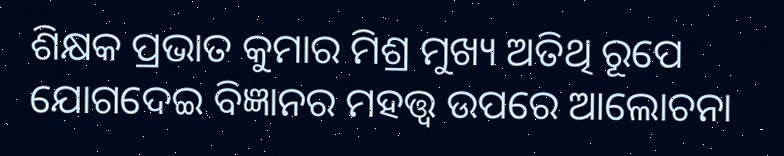ଶିକ୍ଷକ ପ୍ରଭାତ କୁମାର ମିଶ୍ର ମୁଖ୍ୟ ଅତିଥି ରୂପେ ଯୋଗଦେଇ ବିଜ୍ଞାନର ମହତ୍ତ୍ୱ ଉପରେ ଆଲୋଚନା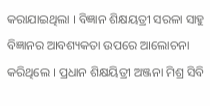କରାଯାଇଥିଲା । ବିଜ୍ଞାନ ଶିକ୍ଷୟତ୍ରୀ ସରଳା ସାହୁ ବିଜ୍ଞାନର ଆବଶ୍ୟକତା ଉପରେ ଆଲୋଚନା କରିଥିଲେ । ପ୍ରଧାନ ଶିକ୍ଷୟିତ୍ରୀ ଅଞ୍ଜନା ମିଶ୍ର ସିବି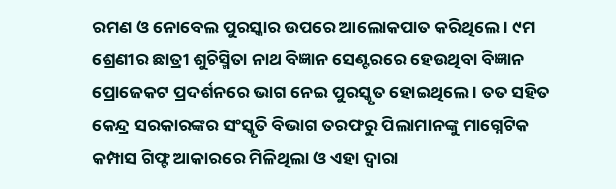ରମଣ ଓ ନୋବେଲ ପୁରସ୍କାର ଉପରେ ଆଲୋକପାତ କରିଥିଲେ । ୯ମ ଶ୍ରେଣୀର ଛାତ୍ରୀ ଶୁଚିସ୍ମିତା ନାଥ ବିଜ୍ଞାନ ସେଣ୍ଟରରେ ହେଉଥିବା ବିଜ୍ଞାନ ପ୍ରୋଜେକଟ ପ୍ରଦର୍ଶନରେ ଭାଗ ନେଇ ପୁରସ୍କୃତ ହୋଇଥିଲେ । ତତ ସହିତ କେନ୍ଦ୍ର ସରକାରଙ୍କର ସଂସ୍କୃତି ବିଭାଗ ତରଫରୁ ପିଲାମାନଙ୍କୁ ମାଗ୍ନେଟିକ କମ୍ପାସ ଗିଫ୍ଟ ଆକାରରେ ମିଳିଥିଲା ଓ ଏହା ଦ୍ୱାରା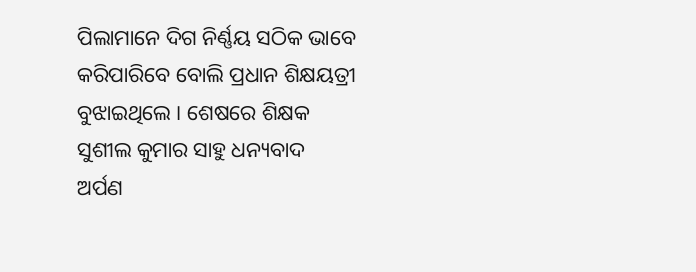ପିଲାମାନେ ଦିଗ ନିର୍ଣ୍ଣୟ ସଠିକ ଭାବେ କରିପାରିବେ ବୋଲି ପ୍ରଧାନ ଶିକ୍ଷୟତ୍ରୀ ବୁଝାଇଥିଲେ । ଶେଷରେ ଶିକ୍ଷକ ସୁଶୀଲ କୁମାର ସାହୁ ଧନ୍ୟବାଦ ଅର୍ପଣ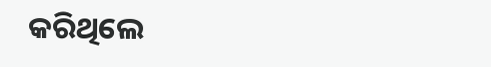କରିଥିଲେ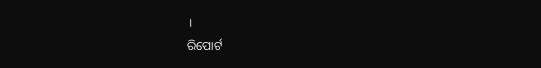।
ରିପୋର୍ଟ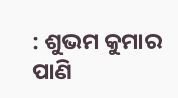: ଶୁଭମ କୁମାର ପାଣି